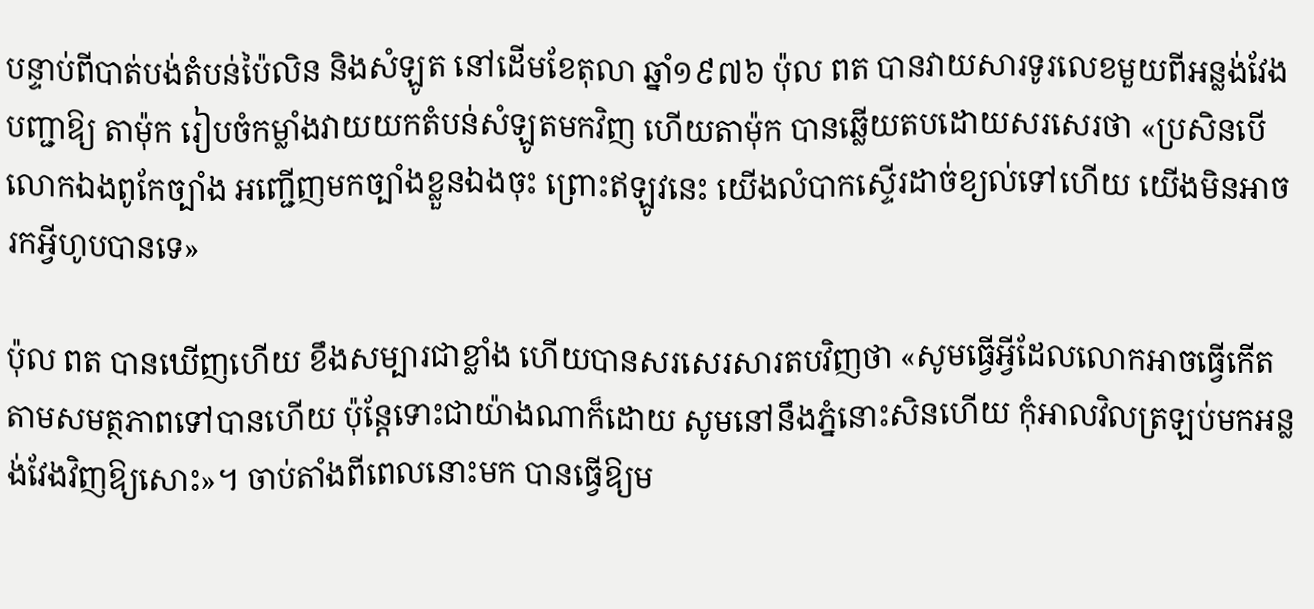បន្ទាប់ពីបាត់បង់តំបន់ប៉ៃលិន និងសំឡូត នៅដើមខែតុលា ឆ្នាំ១៩៧៦ ប៉ុល ពត បានវាយសារទូរលេខមួយពីអន្លង់វែង បញ្ជាឱ្យ តាម៉ុក រៀបចំកម្លាំងវាយយកតំបន់សំឡូតមកវិញ ហើយតាម៉ុក បានឆ្លើយតបដោយសរសេរថា «ប្រសិនបើលោកឯងពូកែច្បាំង អញ្ជើញមកច្បាំងខ្លួនឯងចុះ ព្រោះឥឡូវនេះ យើងលំបាកស្ទើរដាច់ខ្យល់ទៅហើយ យើងមិនអាចរកអ្វីហូបបានទេ»

ប៉ុល ពត បានឃើញហើយ ខឹងសម្បារជាខ្លាំង ហើយបានសរសេរសារតបវិញថា «សូមធ្វើអ្វីដែលលោកអាចធ្វើកើតតាមសមត្ថភាពទៅបានហើយ ប៉ុន្តែទោះជាយ៉ាងណាក៏ដោយ សូមនៅនឹងភ្នំនោះសិនហើយ កុំអាលវិលត្រឡប់មកអន្លង់វែងវិញឱ្យសោះ»។ ចាប់តាំងពីពេលនោះមក បានធ្វើឱ្យម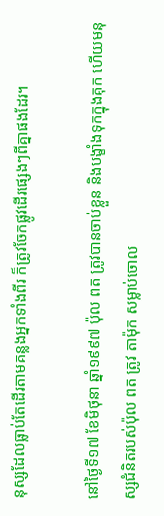នុស្សដែលធ្លាប់តែដើរតាមគន្លងអ្នកទាំងពីរ ក៏ត្រូវចែកផ្លូវដើរផ្សេងៗពីគ្នាផងដែរ។

នៅថ្ងៃទី១៧ ខែមិថុនា ឆ្នាំ១៩៩៧ ប៉ុល ពត ត្រូវបានចាប់ខ្លួន និងបង្ខាំងទុកក្នុងគុក ហើយមនុស្សជំនិតរបស់ប៉ុល ពត ត្រូវ តាម៉ុក សម្លាប់ចោល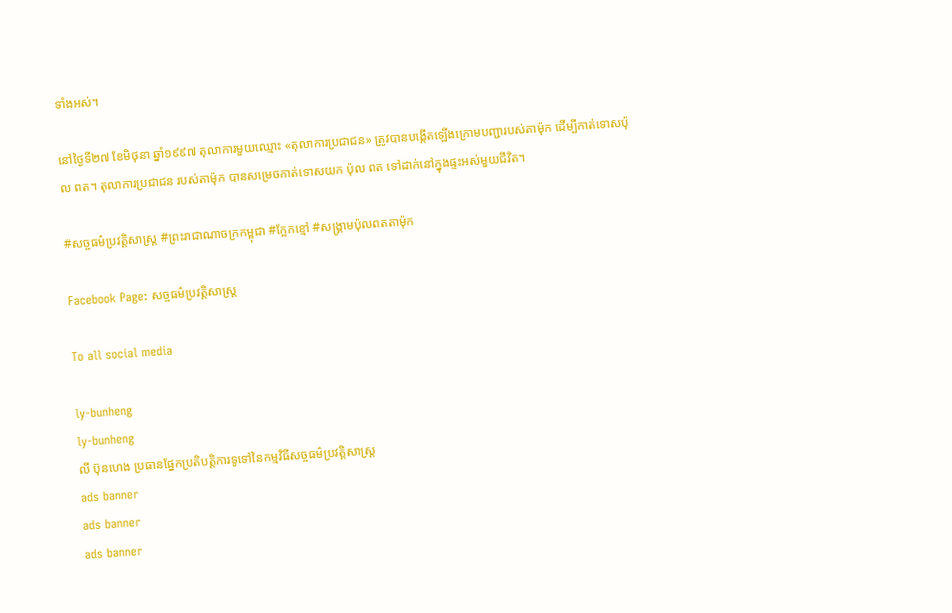ទាំងអស់។

នៅថ្ងៃទី២៧ ខែមិថុនា ឆ្នាំ១៩៩៧ តុលាការមួយឈ្មោះ «តុលាការប្រជាជន» ត្រូវបានបង្កើតឡើងក្រោមបញ្ជារបស់តាម៉ុក ដើម្បីកាត់ទោសប៉ុល ពត។ តុលាការប្រជាជន របស់តាម៉ុក បានសម្រេចកាត់ទោសយក ប៉ុល ពត ទៅដាក់នៅក្នុងផ្ទះអស់មួយជីវិត។

#សច្ចធម៌ប្រវត្ដិសាស្រ្ដ #ព្រះរាជាណាចក្រកម្ពុជា #ក្អែកខ្មៅ #សង្រ្គាមប៉ុលពតតាម៉ុក

Facebook Page: សច្ចធម៌ប្រវត្ដិសាស្រ្ដ

To all social media

ly-bunheng
ly-bunheng
លី ប៊ុនហេង ប្រធានផ្នែកប្រតិបត្ដិការទូទៅនៃកម្មវិធីសច្ចធម៌ប្រវត្ដិសាស្រ្ដ
ads banner
ads banner
ads banner